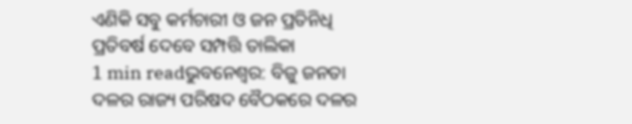ଏଣିକି ସବୁ କର୍ମଚାରୀ ଓ ଜନ ପ୍ରତିନିଧି ପ୍ରତିବର୍ଷ ଦେବେ ସମ୍ପତ୍ତି ତାଲିକା
1 min readଭୁବନେଶ୍ୱର: ବିଜୁ ଜନତା ଦଳର ରାଜ୍ୟ ପରିଷଦ ବୈଠକରେ ଦଳର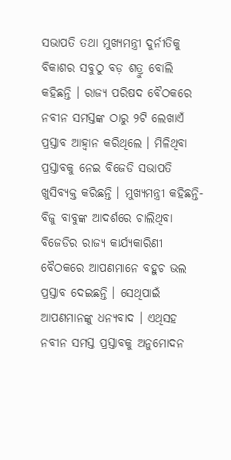ସଭାପତି ତଥା ମୁଖ୍ୟମନ୍ତ୍ରୀ ଦୁର୍ନୀତିକୁ ବିକାଶର ସବୁଠୁ ବଡ଼ ଶତ୍ରୁ ବୋଲି କହିଛନ୍ତି । ରାଜ୍ୟ ପରିଷଦ ବୈଠକରେ ନବୀନ ସମସ୍ତଙ୍କ ଠାରୁ ୨ଟି ଲେଖାଏଁ ପ୍ରସ୍ତାବ ଆହ୍ୱାନ କରିଥିଲେ । ମିଳିଥିବା ପ୍ରସ୍ତାବକୁ ନେଇ ବିଜେଡି ସଭାପତି ଖୁସିବ୍ୟକ୍ତ କରିଛନ୍ତି । ମୁଖ୍ୟମନ୍ତ୍ରୀ କହିଛନ୍ତି- ବିଜୁ ବାବୁଙ୍କ ଆଦର୍ଶରେ ଚାଲିଥିବା ବିଜେଡିର ରାଜ୍ୟ କାର୍ଯ୍ୟକାରିଣୀ ବୈଠକରେ ଆପଣମାନେ ବହୁଚ ଭଲ ପ୍ରସ୍ତାବ ଦେଇଛନ୍ତି । ସେଥିପାଇଁ ଆପଣମାନଙ୍କୁ ଧନ୍ୟବାଦ । ଏଥିସହ ନବୀନ ସମସ୍ତ ପ୍ରସ୍ତାବକୁ ଅନୁମୋଦନ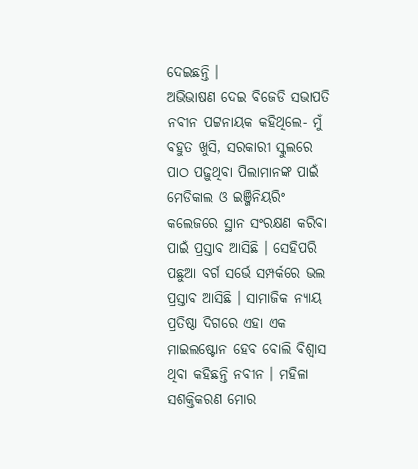ଦେଇଛନ୍ତି ।
ଅଭିଭାଷଣ ଦେଇ ବିଜେଡି ସଭାପତି ନବୀନ ପଟ୍ଟନାୟକ କହିଥିଲେ- ମୁଁ ବହୁତ ଖୁସି, ସରକାରୀ ସ୍କୁଲରେ ପାଠ ପଢ଼ୁଥିବା ପିଲାମାନଙ୍କ ପାଇଁ ମେଡିକାଲ ଓ ଇଞ୍ଜିନିୟରିଂ କଲେଜରେ ସ୍ଥାନ ସଂରକ୍ଷଣ କରିବା ପାଇଁ ପ୍ରସ୍ତାବ ଆସିଛି । ସେହିପରି ପଛୁଆ ବର୍ଗ ସର୍ଭେ ସମ୍ପର୍କରେ ଭଲ ପ୍ରସ୍ତାବ ଆସିଛି । ସାମାଜିକ ନ୍ୟାୟ ପ୍ରତିଷ୍ଠା ଦିଗରେ ଏହା ଏକ ମାଇଲଷ୍ଟୋନ ହେବ ବୋଲି ବିଶ୍ୱାସ ଥିବା କହିଛନ୍ତି ନବୀନ । ମହିଳା ସଶକ୍ତିକରଣ ମୋର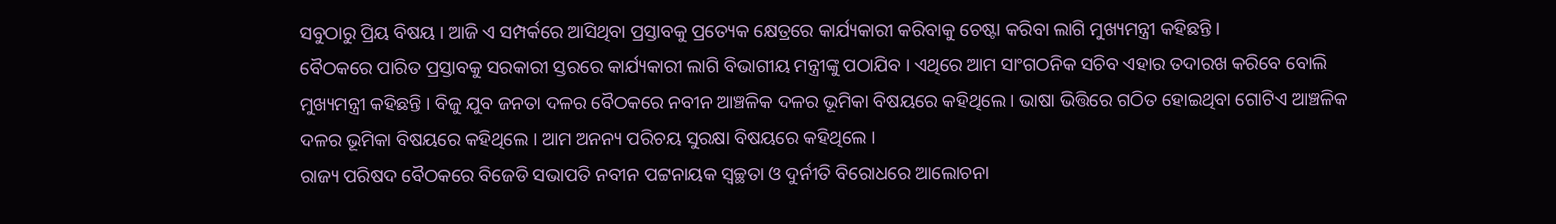ସବୁଠାରୁ ପ୍ରିୟ ବିଷୟ । ଆଜି ଏ ସମ୍ପର୍କରେ ଆସିଥିବା ପ୍ରସ୍ତାବକୁ ପ୍ରତ୍ୟେକ କ୍ଷେତ୍ରରେ କାର୍ଯ୍ୟକାରୀ କରିବାକୁ ଚେଷ୍ଟା କରିବା ଲାଗି ମୁଖ୍ୟମନ୍ତ୍ରୀ କହିଛନ୍ତି ।
ବୈଠକରେ ପାରିତ ପ୍ରସ୍ତାବକୁ ସରକାରୀ ସ୍ତରରେ କାର୍ଯ୍ୟକାରୀ ଲାଗି ବିଭାଗୀୟ ମନ୍ତ୍ରୀଙ୍କୁ ପଠାଯିବ । ଏଥିରେ ଆମ ସାଂଗଠନିକ ସଚିବ ଏହାର ତଦାରଖ କରିବେ ବୋଲି ମୁଖ୍ୟମନ୍ତ୍ରୀ କହିଛନ୍ତି । ବିଜୁ ଯୁବ ଜନତା ଦଳର ବୈଠକରେ ନବୀନ ଆଞ୍ଚଳିକ ଦଳର ଭୂମିକା ବିଷୟରେ କହିଥିଲେ । ଭାଷା ଭିତ୍ତିରେ ଗଠିତ ହୋଇଥିବା ଗୋଟିଏ ଆଞ୍ଚଳିକ ଦଳର ଭୂମିକା ବିଷୟରେ କହିଥିଲେ । ଆମ ଅନନ୍ୟ ପରିଚୟ ସୁରକ୍ଷା ବିଷୟରେ କହିଥିଲେ ।
ରାଜ୍ୟ ପରିଷଦ ବୈଠକରେ ବିଜେଡି ସଭାପତି ନବୀନ ପଟ୍ଟନାୟକ ସ୍ୱଚ୍ଛତା ଓ ଦୁର୍ନୀତି ବିରୋଧରେ ଆଲୋଚନା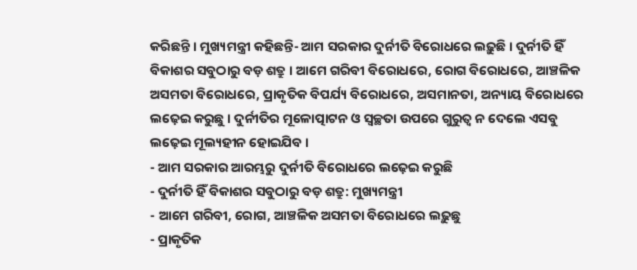କରିଛନ୍ତି । ମୁଖ୍ୟମନ୍ତ୍ରୀ କହିଛନ୍ତି- ଆମ ସରକାର ଦୁର୍ନୀତି ବିରୋଧରେ ଲଢ଼ୁଛି । ଦୁର୍ନୀତି ହିଁ ବିକାଶର ସବୁଠାରୁ ବଡ଼ ଶତ୍ରୁ । ଆମେ ଗରିବୀ ବିରୋଧରେ, ରୋଗ ବିରୋଧରେ, ଆଞ୍ଚଳିକ ଅସମତା ବିରୋଧରେ, ପ୍ରାକୃତିକ ବିପର୍ଯ୍ୟ ବିରୋଧରେ, ଅସମାନତା, ଅନ୍ୟାୟ ବିରୋଧରେ ଲଢ଼େଇ କରୁଛୁ । ଦୁର୍ନୀତିର ମୂଳୋତ୍ପାଟନ ଓ ସ୍ୱଚ୍ଛତା ଉପରେ ଗୁରୁତ୍ୱ ନ ଦେଲେ ଏସବୁ ଲଢ଼େଇ ମୂଲ୍ୟହୀନ ହୋଇଯିବ ।
- ଆମ ସରକାର ଆରମ୍ଭରୁ ଦୁର୍ନୀତି ବିରୋଧରେ ଲଢ଼େଇ କରୁଛି
- ଦୁର୍ନୀତି ହିଁ ବିକାଶର ସବୁଠାରୁ ବଡ଼ ଶତ୍ରୁ: ମୁଖ୍ୟମନ୍ତ୍ରୀ
- ଆମେ ଗରିବୀ, ରୋଗ, ଆଞ୍ଚଳିକ ଅସମତା ବିରୋଧରେ ଲଢ଼ୁଛୁ
- ପ୍ରାକୃତିକ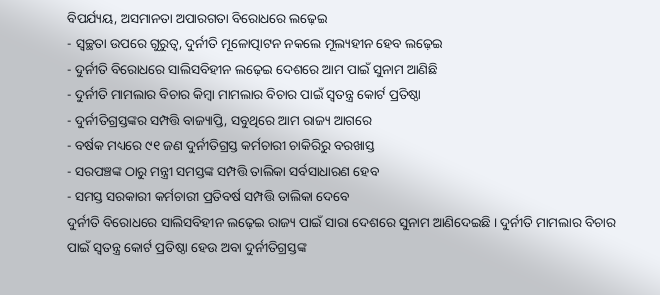ବିପର୍ଯ୍ୟୟ, ଅସମାନତା ଅପାରଗତା ବିରୋଧରେ ଲଢ଼େଇ
- ସ୍ୱଚ୍ଛତା ଉପରେ ଗୁରୁତ୍ୱ, ଦୁର୍ନୀତି ମୂଳୋତ୍ପାଟନ ନକଲେ ମୂଲ୍ୟହୀନ ହେବ ଲଢ଼େଇ
- ଦୁର୍ନୀତି ବିରୋଧରେ ସାଲିସବିହୀନ ଲଢ଼େଇ ଦେଶରେ ଆମ ପାଇଁ ସୁନାମ ଆଣିଛି
- ଦୁର୍ନୀତି ମାମଲାର ବିଚାର କିମ୍ବା ମାମଲାର ବିଚାର ପାଇଁ ସ୍ୱତନ୍ତ୍ର କୋର୍ଟ ପ୍ରତିଷ୍ଠା
- ଦୁର୍ନୀତିଗ୍ରସ୍ତଙ୍କର ସମ୍ପତ୍ତି ବାଜ୍ୟାପ୍ତି, ସବୁଥିରେ ଆମ ରାଜ୍ୟ ଆଗରେ
- ବର୍ଷକ ମଧ୍ୟରେ ୯୧ ଜଣ ଦୁର୍ନୀତିଗ୍ରସ୍ତ କର୍ମଚାରୀ ଚାକିରିରୁ ବରଖାସ୍ତ
- ସରପଞ୍ଚଙ୍କ ଠାରୁ ମନ୍ତ୍ରୀ ସମସ୍ତଙ୍କ ସମ୍ପତ୍ତି ତାଲିକା ସର୍ବସାଧାରଣ ହେବ
- ସମସ୍ତ ସରକାରୀ କର୍ମଚାରୀ ପ୍ରତିବର୍ଷ ସମ୍ପତ୍ତି ତାଲିକା ଦେବେ
ଦୁର୍ନୀତି ବିରୋଧରେ ସାଲିସବିହୀନ ଲଢ଼େଇ ରାଜ୍ୟ ପାଇଁ ସାରା ଦେଶରେ ସୁନାମ ଆଣିଦେଇଛି । ଦୁର୍ନୀତି ମାମଲାର ବିଚାର ପାଇଁ ସ୍ୱତନ୍ତ୍ର କୋର୍ଟ ପ୍ରତିଷ୍ଠା ହେଉ ଅବା ଦୁର୍ନୀତିଗ୍ରସ୍ତଙ୍କ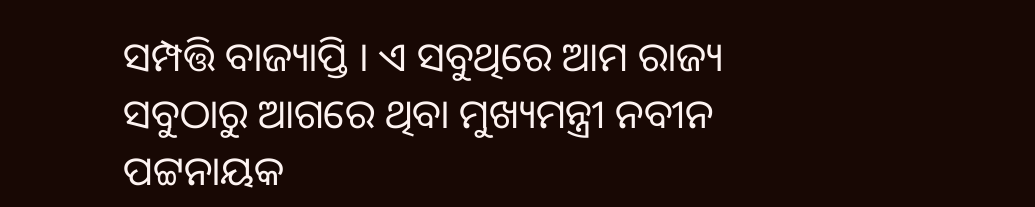ସମ୍ପତ୍ତି ବାଜ୍ୟାପ୍ତି । ଏ ସବୁଥିରେ ଆମ ରାଜ୍ୟ ସବୁଠାରୁ ଆଗରେ ଥିବା ମୁଖ୍ୟମନ୍ତ୍ରୀ ନବୀନ ପଟ୍ଟନାୟକ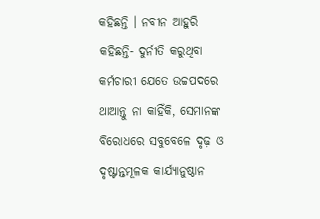କହିଛନ୍ତି । ନବୀନ ଆହୁରି କହିଛନ୍ତି- ଦୁର୍ନୀତି କରୁଥିବା କର୍ମଚାରୀ ଯେତେ ଉଚ୍ଚପଦରେ ଥାଆନ୍ତୁ ନା କାହିଁକି, ସେମାନଙ୍କ ବିରୋଧରେ ସବୁବେଳେ ଦୃଢ଼ ଓ ଦୃଷ୍ଟାନ୍ତମୂଳକ କାର୍ଯ୍ୟାନୁଷ୍ଠାନ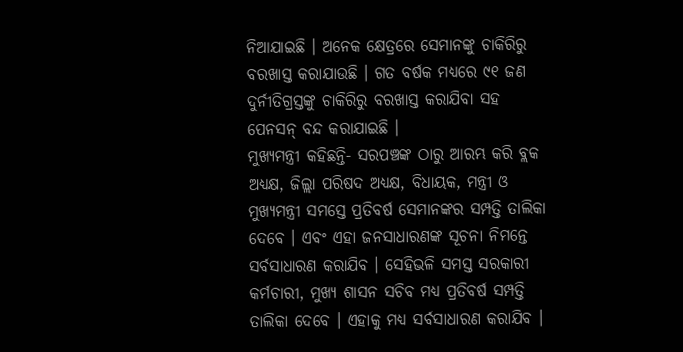ନିଆଯାଇଛି । ଅନେକ କ୍ଷେତ୍ରରେ ସେମାନଙ୍କୁ ଚାକିରିରୁ ବରଖାସ୍ତ କରାଯାଉଛି । ଗତ ବର୍ଷକ ମଧ୍ୟରେ ୯୧ ଜଣ ଦୁର୍ନୀତିଗ୍ରସ୍ତଙ୍କୁ ଚାକିରିରୁ ବରଖାସ୍ତ କରାଯିବା ସହ ପେନସନ୍ ବନ୍ଦ କରାଯାଇଛି ।
ମୁଖ୍ୟମନ୍ତ୍ରୀ କହିଛନ୍ତି- ସରପଞ୍ଚଙ୍କ ଠାରୁ ଆରମ୍ଭ କରି ବ୍ଲକ ଅଧ୍ୟକ୍ଷ, ଜିଲ୍ଲା ପରିଷଦ ଅଧ୍ୟକ୍ଷ, ବିଧାୟକ, ମନ୍ତ୍ରୀ ଓ ମୁଖ୍ୟମନ୍ତ୍ରୀ ସମସ୍ତେ ପ୍ରତିବର୍ଷ ସେମାନଙ୍କର ସମ୍ପତ୍ତି ତାଲିକା ଦେବେ । ଏବଂ ଏହା ଜନସାଧାରଣଙ୍କ ସୂଚନା ନିମନ୍ତେ ସର୍ବସାଧାରଣ କରାଯିବ । ସେହିଭଳି ସମସ୍ତ ସରକାରୀ କର୍ମଚାରୀ, ମୁଖ୍ୟ ଶାସନ ସଚିବ ମଧ୍ୟ ପ୍ରତିବର୍ଷ ସମ୍ପତ୍ତି ତାଲିକା ଦେବେ । ଏହାକୁ ମଧ୍ୟ ସର୍ବସାଧାରଣ କରାଯିବ ।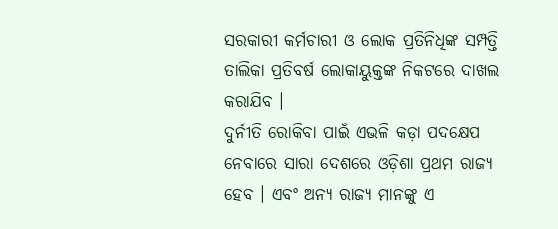ସରକାରୀ କର୍ମଚାରୀ ଓ ଲୋକ ପ୍ରତିନିଧିଙ୍କ ସମ୍ପତ୍ତି ତାଲିକା ପ୍ରତିବର୍ଷ ଲୋକାୟୁକ୍ତଙ୍କ ନିକଟରେ ଦାଖଲ କରାଯିବ ।
ଦୁର୍ନୀତି ରୋକିବା ପାଇଁ ଏଭଳି କଡ଼ା ପଦକ୍ଷେପ ନେବାରେ ସାରା ଦେଶରେ ଓଡ଼ିଶା ପ୍ରଥମ ରାଜ୍ୟ ହେବ । ଏବଂ ଅନ୍ୟ ରାଜ୍ୟ ମାନଙ୍କୁ ଏ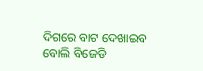ଦିଗରେ ବାଟ ଦେଖାଇବ ବୋଲି ବିଜେଡି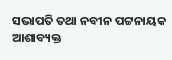ସଭାପତି ତଥା ନବୀନ ପଟ୍ଟନାୟକ ଆଶାବ୍ୟକ୍ତ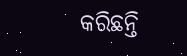କରିଛନ୍ତି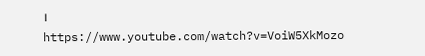।
https://www.youtube.com/watch?v=VoiW5XkMozo